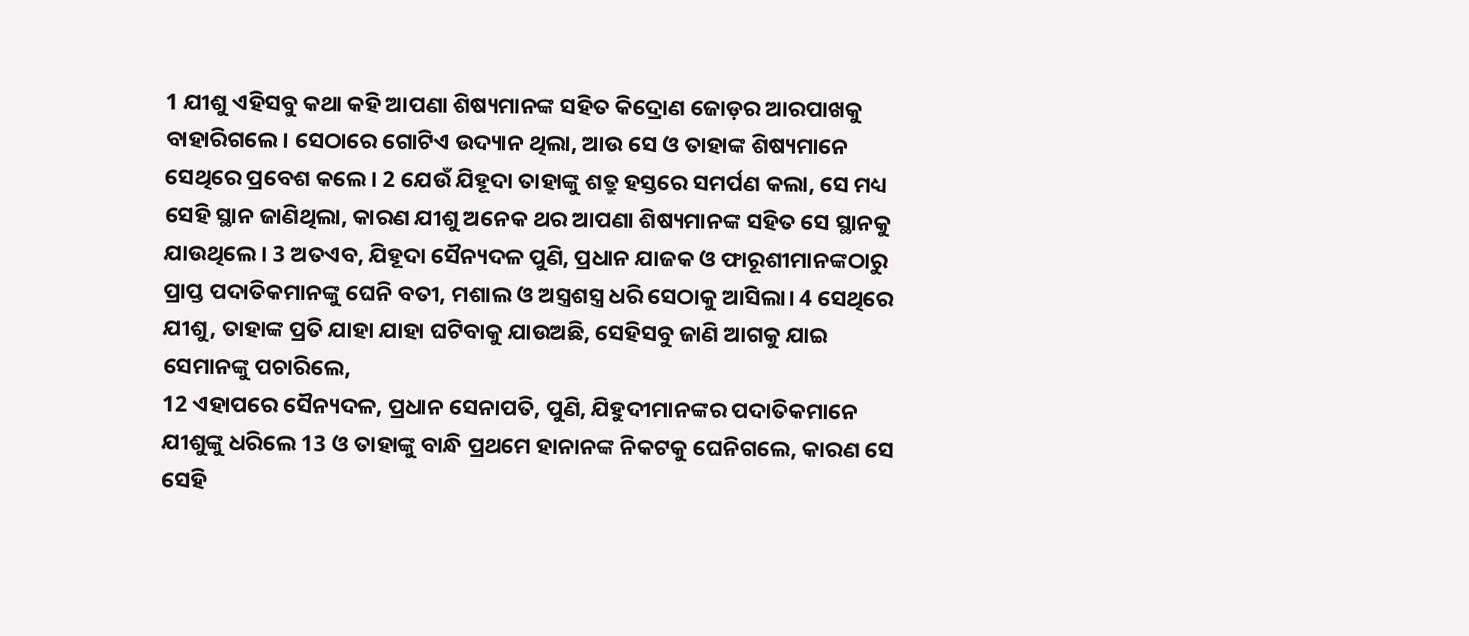1 ଯୀଶୁ ଏହିସବୁ କଥା କହି ଆପଣା ଶିଷ୍ୟମାନଙ୍କ ସହିତ କିଦ୍ରୋଣ ଜୋଡ଼ର ଆରପାଖକୁ ବାହାରିଗଲେ। ସେଠାରେ ଗୋଟିଏ ଉଦ୍ୟାନ ଥିଲା, ଆଉ ସେ ଓ ତାହାଙ୍କ ଶିଷ୍ୟମାନେ ସେଥିରେ ପ୍ରବେଶ କଲେ। 2 ଯେଉଁ ଯିହୂଦା ତାହାଙ୍କୁ ଶତ୍ରୁ ହସ୍ତରେ ସମର୍ପଣ କଲା, ସେ ମଧ୍ୟ ସେହି ସ୍ଥାନ ଜାଣିଥିଲା, କାରଣ ଯୀଶୁ ଅନେକ ଥର ଆପଣା ଶିଷ୍ୟମାନଙ୍କ ସହିତ ସେ ସ୍ଥାନକୁ ଯାଉଥିଲେ। 3 ଅତଏବ, ଯିହୂଦା ସୈନ୍ୟଦଳ ପୁଣି, ପ୍ରଧାନ ଯାଜକ ଓ ଫାରୂଶୀମାନଙ୍କଠାରୁ ପ୍ରାପ୍ତ ପଦାତିକମାନଙ୍କୁ ଘେନି ବତୀ, ମଶାଲ ଓ ଅସ୍ତ୍ରଶସ୍ତ୍ର ଧରି ସେଠାକୁ ଆସିଲା। 4 ସେଥିରେ ଯୀଶୁ, ତାହାଙ୍କ ପ୍ରତି ଯାହା ଯାହା ଘଟିବାକୁ ଯାଉଅଛି, ସେହିସବୁ ଜାଣି ଆଗକୁ ଯାଇ ସେମାନଙ୍କୁ ପଚାରିଲେ,
12 ଏହାପରେ ସୈନ୍ୟଦଳ, ପ୍ରଧାନ ସେନାପତି, ପୁଣି, ଯିହୁଦୀମାନଙ୍କର ପଦାତିକମାନେ ଯୀଶୁଙ୍କୁ ଧରିଲେ 13 ଓ ତାହାଙ୍କୁ ବାନ୍ଧି ପ୍ରଥମେ ହାନାନଙ୍କ ନିକଟକୁ ଘେନିଗଲେ, କାରଣ ସେ ସେହି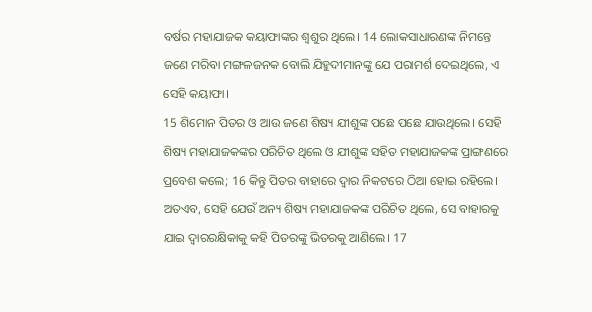ବର୍ଷର ମହାଯାଜକ କୟାଫାଙ୍କର ଶ୍ୱଶୁର ଥିଲେ। 14 ଲୋକସାଧାରଣଙ୍କ ନିମନ୍ତେ ଜଣେ ମରିବା ମଙ୍ଗଳଜନକ ବୋଲି ଯିହୁଦୀମାନଙ୍କୁ ଯେ ପରାମର୍ଶ ଦେଇଥିଲେ, ଏ ସେହି କୟାଫା।
15 ଶିମୋନ ପିତର ଓ ଆଉ ଜଣେ ଶିଷ୍ୟ ଯୀଶୁଙ୍କ ପଛେ ପଛେ ଯାଉଥିଲେ। ସେହି ଶିଷ୍ୟ ମହାଯାଜକଙ୍କର ପରିଚିତ ଥିଲେ ଓ ଯୀଶୁଙ୍କ ସହିତ ମହାଯାଜକଙ୍କ ପ୍ରାଙ୍ଗଣରେ ପ୍ରବେଶ କଲେ; 16 କିନ୍ତୁ ପିତର ବାହାରେ ଦ୍ୱାର ନିକଟରେ ଠିଆ ହୋଇ ରହିଲେ। ଅତଏବ, ସେହି ଯେଉଁ ଅନ୍ୟ ଶିଷ୍ୟ ମହାଯାଜକଙ୍କ ପରିଚିତ ଥିଲେ, ସେ ବାହାରକୁ ଯାଇ ଦ୍ୱାରରକ୍ଷିକାକୁ କହି ପିତରଙ୍କୁ ଭିତରକୁ ଆଣିଲେ। 17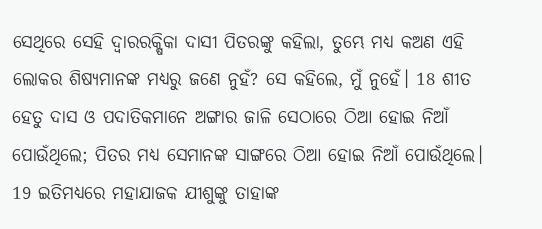ସେଥିରେ ସେହି ଦ୍ୱାରରକ୍ଷିକା ଦାସୀ ପିତରଙ୍କୁ କହିଲା, ତୁମ୍ଭେ ମଧ୍ୟ କଅଣ ଏହି ଲୋକର ଶିଷ୍ୟମାନଙ୍କ ମଧ୍ୟରୁ ଜଣେ ନୁହଁ? ସେ କହିଲେ, ମୁଁ ନୁହେଁ। 18 ଶୀତ ହେତୁ ଦାସ ଓ ପଦାତିକମାନେ ଅଙ୍ଗାର ଜାଳି ସେଠାରେ ଠିଆ ହୋଇ ନିଆଁ ପୋଉଁଥିଲେ; ପିତର ମଧ୍ୟ ସେମାନଙ୍କ ସାଙ୍ଗରେ ଠିଆ ହୋଇ ନିଆଁ ପୋଉଁଥିଲେ।
19 ଇତିମଧ୍ୟରେ ମହାଯାଜକ ଯୀଶୁଙ୍କୁ ତାହାଙ୍କ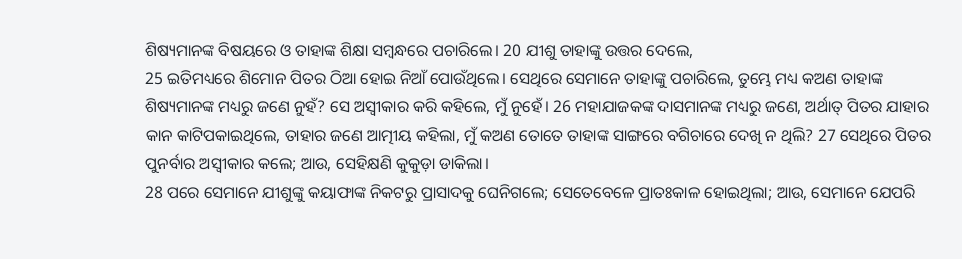ଶିଷ୍ୟମାନଙ୍କ ବିଷୟରେ ଓ ତାହାଙ୍କ ଶିକ୍ଷା ସମ୍ବନ୍ଧରେ ପଚାରିଲେ। 20 ଯୀଶୁ ତାହାଙ୍କୁ ଉତ୍ତର ଦେଲେ,
25 ଇତିମଧ୍ୟରେ ଶିମୋନ ପିତର ଠିଆ ହୋଇ ନିଆଁ ପୋଉଁଥିଲେ। ସେଥିରେ ସେମାନେ ତାହାଙ୍କୁ ପଚାରିଲେ, ତୁମ୍ଭେ ମଧ୍ୟ କଅଣ ତାହାଙ୍କ ଶିଷ୍ୟମାନଙ୍କ ମଧ୍ୟରୁ ଜଣେ ନୁହଁ? ସେ ଅସ୍ୱୀକାର କରି କହିଲେ, ମୁଁ ନୁହେଁ। 26 ମହାଯାଜକଙ୍କ ଦାସମାନଙ୍କ ମଧ୍ୟରୁ ଜଣେ, ଅର୍ଥାତ୍ ପିତର ଯାହାର କାନ କାଟିପକାଇଥିଲେ, ତାହାର ଜଣେ ଆତ୍ମୀୟ କହିଲା, ମୁଁ କଅଣ ତୋତେ ତାହାଙ୍କ ସାଙ୍ଗରେ ବଗିଚାରେ ଦେଖି ନ ଥିଲି? 27 ସେଥିରେ ପିତର ପୁନର୍ବାର ଅସ୍ୱୀକାର କଲେ; ଆଉ, ସେହିକ୍ଷଣି କୁକୁଡ଼ା ଡାକିଲା।
28 ପରେ ସେମାନେ ଯୀଶୁଙ୍କୁ କୟାଫାଙ୍କ ନିକଟରୁ ପ୍ରାସାଦକୁ ଘେନିଗଲେ; ସେତେବେଳେ ପ୍ରାତଃକାଳ ହୋଇଥିଲା; ଆଉ, ସେମାନେ ଯେପରି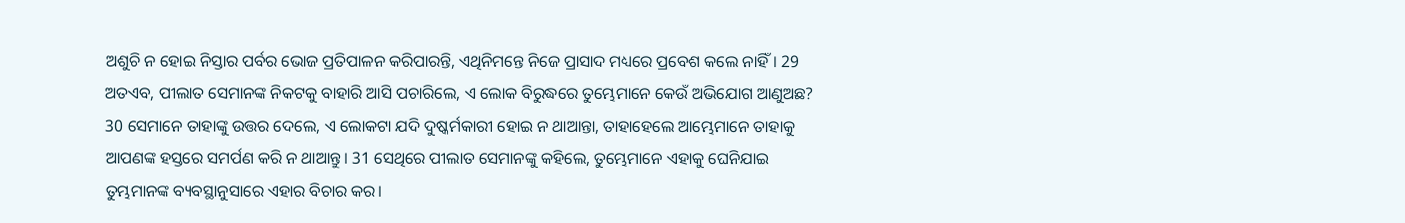ଅଶୁଚି ନ ହୋଇ ନିସ୍ତାର ପର୍ବର ଭୋଜ ପ୍ରତିପାଳନ କରିପାରନ୍ତି, ଏଥିନିମନ୍ତେ ନିଜେ ପ୍ରାସାଦ ମଧ୍ୟରେ ପ୍ରବେଶ କଲେ ନାହିଁ। 29 ଅତଏବ, ପୀଲାତ ସେମାନଙ୍କ ନିକଟକୁ ବାହାରି ଆସି ପଚାରିଲେ, ଏ ଲୋକ ବିରୁଦ୍ଧରେ ତୁମ୍ଭେମାନେ କେଉଁ ଅଭିଯୋଗ ଆଣୁଅଛ? 30 ସେମାନେ ତାହାଙ୍କୁ ଉତ୍ତର ଦେଲେ, ଏ ଲୋକଟା ଯଦି ଦୁଷ୍କର୍ମକାରୀ ହୋଇ ନ ଥାଆନ୍ତା, ତାହାହେଲେ ଆମ୍ଭେମାନେ ତାହାକୁ ଆପଣଙ୍କ ହସ୍ତରେ ସମର୍ପଣ କରି ନ ଥାଆନ୍ତୁ। 31 ସେଥିରେ ପୀଲାତ ସେମାନଙ୍କୁ କହିଲେ, ତୁମ୍ଭେମାନେ ଏହାକୁ ଘେନିଯାଇ ତୁମ୍ଭମାନଙ୍କ ବ୍ୟବସ୍ଥାନୁସାରେ ଏହାର ବିଚାର କର।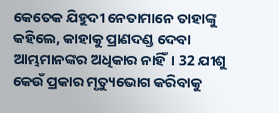କେତେକ ଯିହୁଦୀ ନେତାମାନେ ତାହାଙ୍କୁ କହିଲେ, କାହାକୁ ପ୍ରାଣଦଣ୍ଡ ଦେବା ଆମ୍ଭମାନଙ୍କର ଅଧିକାର ନାହିଁ। 32 ଯୀଶୁ କେଉଁ ପ୍ରକାର ମୃତ୍ୟୁଭୋଗ କରିବାକୁ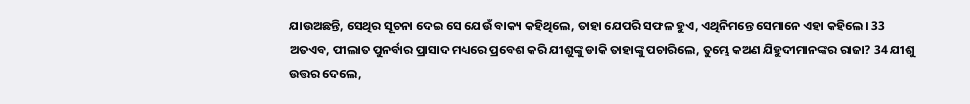ଯାଉଅଛନ୍ତି, ସେଥିର ସୂଚନା ଦେଇ ସେ ଯେଉଁ ବାକ୍ୟ କହିଥିଲେ, ତାହା ଯେପରି ସଫଳ ହୁଏ, ଏଥିନିମନ୍ତେ ସେମାନେ ଏହା କହିଲେ। 33 ଅତଏବ, ପୀଲାତ ପୁନର୍ବାର ପ୍ରାସାଦ ମଧ୍ୟରେ ପ୍ରବେଶ କରି ଯୀଶୁଙ୍କୁ ଡାକି ତାହାଙ୍କୁ ପଚାରିଲେ, ତୁମ୍ଭେ କଅଣ ଯିହୁଦୀମାନଙ୍କର ରାଜା? 34 ଯୀଶୁ ଉତ୍ତର ଦେଲେ,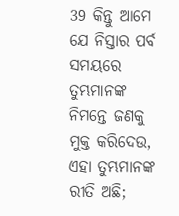39 କିନ୍ତୁ ଆମେ ଯେ ନିସ୍ତାର ପର୍ବ ସମୟରେ ତୁମ୍ଭମାନଙ୍କ ନିମନ୍ତେ ଜଣକୁ ମୁକ୍ତ କରିଦେଉ, ଏହା ତୁମ୍ଭମାନଙ୍କ ରୀତି ଅଛି;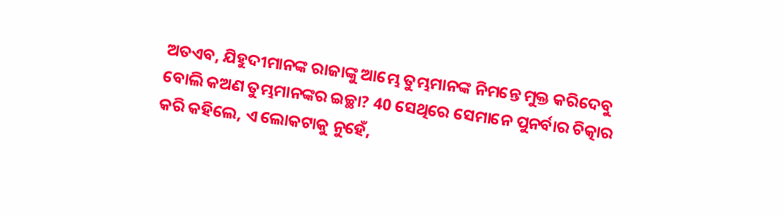ଅତଏବ, ଯିହୁଦୀମାନଙ୍କ ରାଜାଙ୍କୁ ଆମ୍ଭେ ତୁମ୍ଭମାନଙ୍କ ନିମନ୍ତେ ମୁକ୍ତ କରିଦେବୁ ବୋଲି କଅଣ ତୁମ୍ଭମାନଙ୍କର ଇଚ୍ଛା? 40 ସେଥିରେ ସେମାନେ ପୁନର୍ବାର ଚିତ୍କାର କରି କହିଲେ, ଏ ଲୋକଟାକୁ ନୁହେଁ,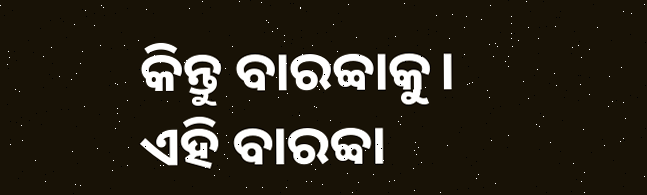କିନ୍ତୁ ବାରବ୍ବାକୁ। ଏହି ବାରବ୍ବା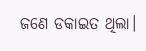ଜଣେ ଡକାଇତ ଥିଲା।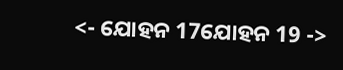<- ଯୋହନ 17ଯୋହନ 19 ->